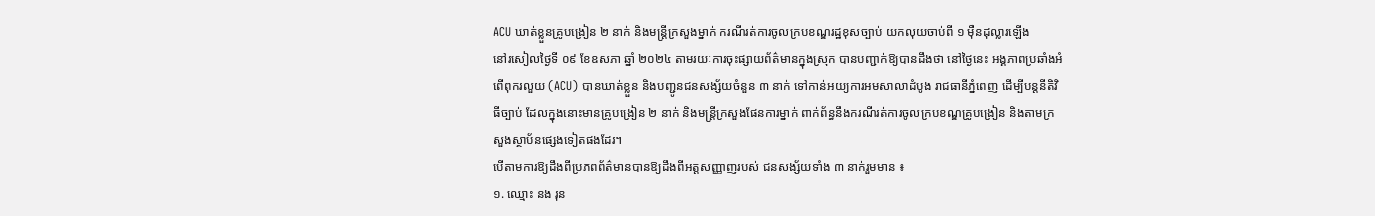ACU ឃាត់ខ្លួនគ្រូបង្រៀន ២ នាក់ និងមន្ត្រីក្រសួងម្នាក់ ករណីរត់ការចូលក្របខណ្ឌរដ្ឋខុសច្បាប់ យកលុយចាប់ពី ១ ម៉ឺនដុល្លារឡើង
នៅរសៀលថ្ងៃទី ០៩ ខែឧសភា ឆ្នាំ ២០២៤ តាមរយៈការចុះផ្សាយព័ត៌មានក្នុងស្រុក បានបញ្ជាក់ឱ្យបានដឹងថា នៅថ្ងៃនេះ អង្គភាពប្រឆាំងអំពើពុករលួយ (ACU) បានឃាត់ខ្លួន និងបញ្ជូនជនសង្ស័យចំនួន ៣ នាក់ ទៅកាន់អយ្យការអមសាលាដំបូង រាជធានីភ្នំពេញ ដើម្បីបន្តនីតិវិធីច្បាប់ ដែលក្នុងនោះមានគ្រូបង្រៀន ២ នាក់ និងមន្រ្តីក្រសួងផែនការម្នាក់ ពាក់ព័ន្ធនឹងករណីរត់ការចូលក្របខណ្ឌគ្រូបង្រៀន និងតាមក្រសួងស្ថាប័នផ្សេងទៀតផងដែរ។
បើតាមការឱ្យដឹងពីប្រភពព័ត៌មានបានឱ្យដឹងពីអត្តសញ្ញាញរបស់ ជនសង្ស័យទាំង ៣ នាក់រួមមាន ៖
១. ឈ្មោះ នង រុន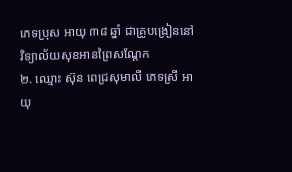ភេទប្រុស អាយុ ៣៨ ឆ្នាំ ជាគ្រូបង្រៀននៅវិទ្យាល័យសុខអានព្រៃសណ្តែក
២. ឈ្មោះ ស៊ុន ពេជ្រសុមាលី ភេទស្រី អាយុ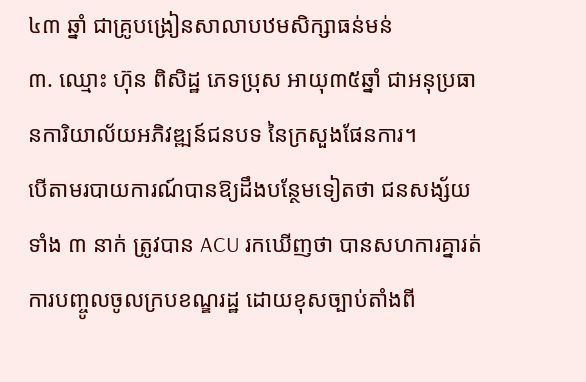៤៣ ឆ្នាំ ជាគ្រូបង្រៀនសាលាបឋមសិក្សាធន់មន់
៣. ឈ្មោះ ហ៊ុន ពិសិដ្ឋ ភេទប្រុស អាយុ៣៥ឆ្នាំ ជាអនុប្រធានការិយាល័យអភិវឌ្ឍន៍ជនបទ នៃក្រសួងផែនការ។
បើតាមរបាយការណ៍បានឱ្យដឹងបន្ថែមទៀតថា ជនសង្ស័យទាំង ៣ នាក់ ត្រូវបាន ACU រកឃើញថា បានសហការគ្នារត់ការបញ្ចូលចូលក្របខណ្ឌរដ្ឋ ដោយខុសច្បាប់តាំងពី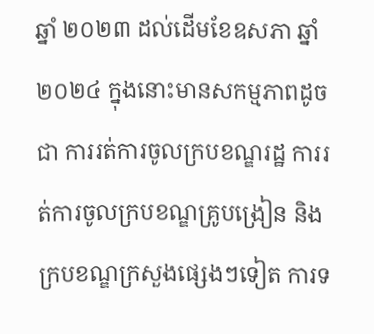ឆ្នាំ ២០២៣ ដល់ដើមខែឧសភា ឆ្នាំ ២០២៤ ក្នុងនោះមានសកម្មភាពដូចជា ការរត់ការចូលក្របខណ្ឌរដ្ឋ ការរត់ការចូលក្របខណ្ឌគ្រូបង្រៀន និងក្របខណ្ឌក្រសួងផ្សេងៗទៀត ការទ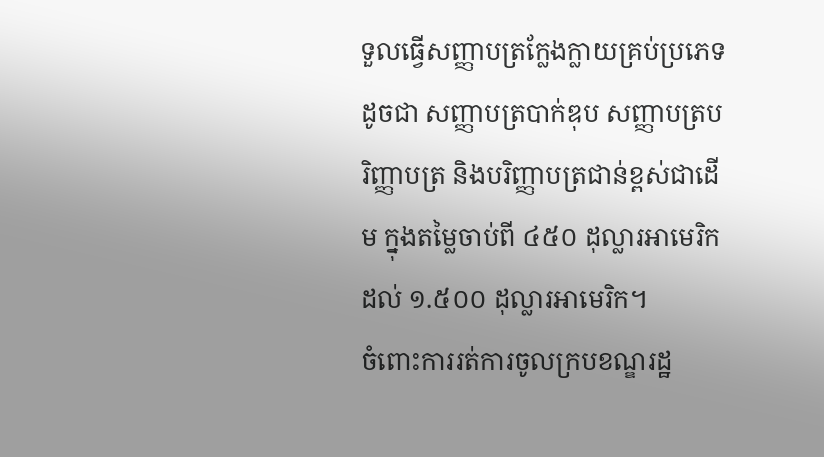ទួលធ្វើសញ្ញាបត្រក្លែងក្លាយគ្រប់ប្រភេទ ដូចជា សញ្ញាបត្របាក់ឌុប សញ្ញាបត្របរិញ្ញាបត្រ និងបរិញ្ញាបត្រជាន់ខ្ពស់ជាដើម ក្នុងតម្លៃចាប់ពី ៤៥០ ដុល្លារអាមេរិក ដល់ ១.៥០០ ដុល្លារអាមេរិក។
ចំពោះការរត់ការចូលក្របខណ្ឌរដ្ឋ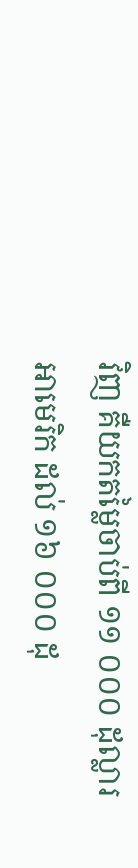វិញ គឺយកតម្លៃចាប់ពី ១១ ០០០ ដុល្លារអាមេរិក ដល់ ១៦ ០០០ ដុ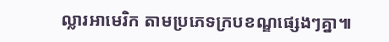ល្លារអាមេរិក តាមប្រភេទក្របខណ្ឌផ្សេងៗគ្នា៕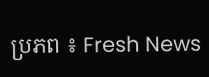ប្រភព ៖ Fresh News